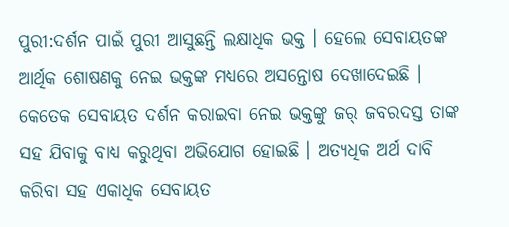ପୁରୀ:ଦର୍ଶନ ପାଇଁ ପୁରୀ ଆସୁଛନ୍ତି ଲକ୍ଷାଧିକ ଭକ୍ତ । ହେଲେ ସେବାୟତଙ୍କ ଆର୍ଥିକ ଶୋଷଣକୁ ନେଇ ଭକ୍ତଙ୍କ ମଧ୍ୟରେ ଅସନ୍ତୋଷ ଦେଖାଦେଇଛି । କେତେକ ସେବାୟତ ଦର୍ଶନ କରାଇବା ନେଇ ଭକ୍ତଙ୍କୁ ଜର୍ ଜବରଦସ୍ତ ତାଙ୍କ ସହ ଯିବାକୁ ବାଧ୍ୟ କରୁଥିବା ଅଭିଯୋଗ ହୋଇଛି । ଅତ୍ୟଧିକ ଅର୍ଥ ଦାବି କରିବା ସହ ଏକାଧିକ ସେବାୟତ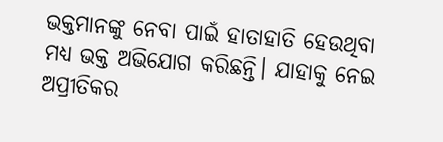ଭକ୍ତମାନଙ୍କୁ ନେବା ପାଇଁ ହାତାହାତି ହେଉଥିବା ମଧ୍ୟ ଭକ୍ତ ଅଭିଯୋଗ କରିଛନ୍ତି। ଯାହାକୁ ନେଇ ଅପ୍ରୀତିକର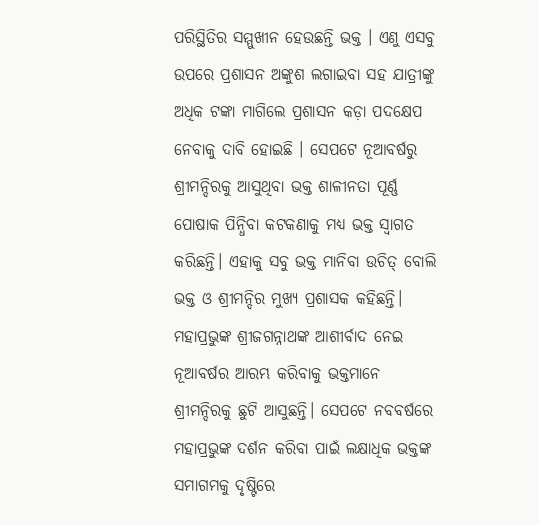ପରିସ୍ଥିତିର ସମ୍ମୁଖୀନ ହେଉଛନ୍ତି ଭକ୍ତ । ଏଣୁ ଏସବୁ ଉପରେ ପ୍ରଶାସନ ଅଙ୍କୁଶ ଲଗାଇବା ସହ ଯାତ୍ରୀଙ୍କୁ ଅଧିକ ଟଙ୍କା ମାଗିଲେ ପ୍ରଶାସନ କଡ଼ା ପଦକ୍ଷେପ ନେବାକୁ ଦାବି ହୋଇଛି । ସେପଟେ ନୂଆବର୍ଷରୁ ଶ୍ରୀମନ୍ଦିରକୁ ଆସୁଥିବା ଭକ୍ତ ଶାଳୀନତା ପୂର୍ଣ୍ଣ ପୋଷାକ ପିନ୍ଧିବା କଟକଣାକୁ ମଧ୍ୟ ଭକ୍ତ ସ୍ଵାଗତ କରିଛନ୍ତି। ଏହାକୁ ସବୁ ଭକ୍ତ ମାନିବା ଉଚିତ୍ ବୋଲି ଭକ୍ତ ଓ ଶ୍ରୀମନ୍ଦିର ମୁଖ୍ୟ ପ୍ରଶାସକ କହିଛନ୍ତି।
ମହାପ୍ରଭୁଙ୍କ ଶ୍ରୀଜଗନ୍ନାଥଙ୍କ ଆଶୀର୍ବାଦ ନେଇ ନୂଆବର୍ଷର ଆରମ୍ଭ କରିବାକୁ ଭକ୍ତମାନେ ଶ୍ରୀମନ୍ଦିରକୁ ଛୁଟି ଆସୁଛନ୍ତି। ସେପଟେ ନବବର୍ଷରେ ମହାପ୍ରଭୁଙ୍କ ଦର୍ଶନ କରିବା ପାଇଁ ଲକ୍ଷାଧିକ ଭକ୍ତଙ୍କ ସମାଗମକୁ ଦୃଷ୍ଟିରେ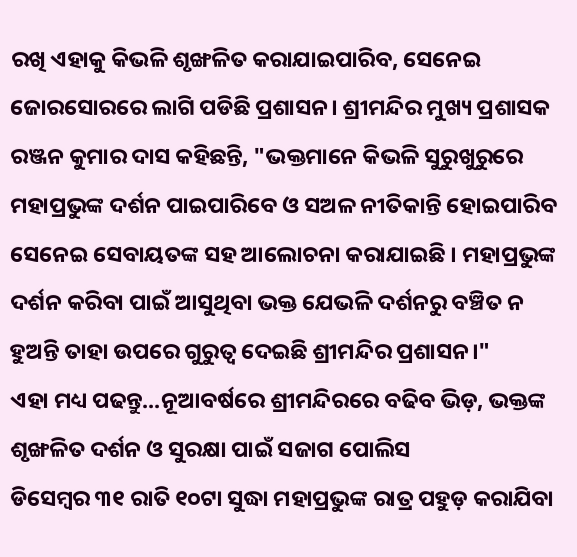ରଖି ଏହାକୁ କିଭଳି ଶୃଙ୍ଖଳିତ କରାଯାଇପାରିବ, ସେନେଇ ଜୋରସୋରରେ ଲାଗି ପଡିଛି ପ୍ରଶାସନ। ଶ୍ରୀମନ୍ଦିର ମୁଖ୍ୟ ପ୍ରଶାସକ ରଞ୍ଜନ କୁମାର ଦାସ କହିଛନ୍ତି, "ଭକ୍ତମାନେ କିଭଳି ସୁରୁଖୁରୁରେ ମହାପ୍ରଭୁଙ୍କ ଦର୍ଶନ ପାଇପାରିବେ ଓ ସଅଳ ନୀତିକାନ୍ତି ହୋଇପାରିବ ସେନେଇ ସେବାୟତଙ୍କ ସହ ଆଲୋଚନା କରାଯାଇଛି । ମହାପ୍ରଭୁଙ୍କ ଦର୍ଶନ କରିବା ପାଇଁ ଆସୁଥିବା ଭକ୍ତ ଯେଭଳି ଦର୍ଶନରୁ ବଞ୍ଚିତ ନ ହୁଅନ୍ତି ତାହା ଉପରେ ଗୁରୁତ୍ଵ ଦେଇଛି ଶ୍ରୀମନ୍ଦିର ପ୍ରଶାସନ।"
ଏହା ମଧ୍ୟ ପଢନ୍ତୁ...ନୂଆବର୍ଷରେ ଶ୍ରୀମନ୍ଦିରରେ ବଢିବ ଭିଡ଼, ଭକ୍ତଙ୍କ ଶୃଙ୍ଖଳିତ ଦର୍ଶନ ଓ ସୁରକ୍ଷା ପାଇଁ ସଜାଗ ପୋଲିସ
ଡିସେମ୍ବର ୩୧ ରାତି ୧୦ଟା ସୁଦ୍ଧା ମହାପ୍ରଭୁଙ୍କ ରାତ୍ର ପହୁଡ଼ କରାଯିବା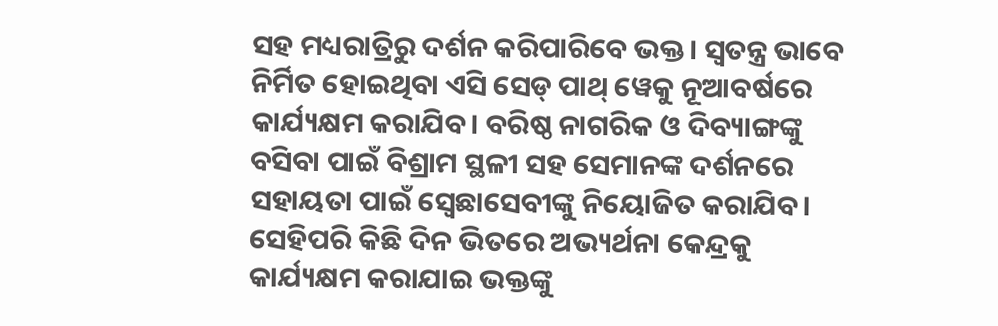ସହ ମଧ୍ୟରାତ୍ରିରୁ ଦର୍ଶନ କରିପାରିବେ ଭକ୍ତ। ସ୍ବତନ୍ତ୍ର ଭାବେ ନିର୍ମିତ ହୋଇଥିବା ଏସି ସେଡ୍ ପାଥ୍ ୱେକୁ ନୂଆବର୍ଷରେ କାର୍ଯ୍ୟକ୍ଷମ କରାଯିବ। ବରିଷ୍ଠ ନାଗରିକ ଓ ଦିବ୍ୟାଙ୍ଗଙ୍କୁ ବସିବା ପାଇଁ ବିଶ୍ରାମ ସ୍ଥଳୀ ସହ ସେମାନଙ୍କ ଦର୍ଶନରେ ସହାୟତା ପାଇଁ ସ୍ବେଛାସେବୀଙ୍କୁ ନିୟୋଜିତ କରାଯିବ। ସେହିପରି କିଛି ଦିନ ଭିତରେ ଅଭ୍ୟର୍ଥନା କେନ୍ଦ୍ରକୁ କାର୍ଯ୍ୟକ୍ଷମ କରାଯାଇ ଭକ୍ତଙ୍କୁ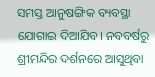ସମସ୍ତ ଆନୁଷଙ୍ଗିକ ବ୍ୟବସ୍ଥା ଯୋଗାଇ ଦିଆଯିବ। ନବବର୍ଷରୁ ଶ୍ରୀମନ୍ଦିର ଦର୍ଶନରେ ଆସୁଥିବା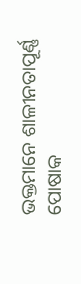ଭକ୍ତମାନେ ଶାଳୀନତାପୂର୍ଣ୍ଣ ପୋଷାକ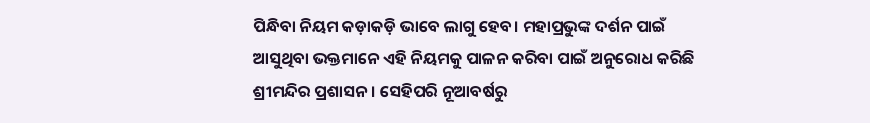ପିନ୍ଧିବା ନିୟମ କଡ଼ାକଡ଼ି ଭାବେ ଲାଗୁ ହେବ। ମହାପ୍ରଭୁଙ୍କ ଦର୍ଶନ ପାଇଁ ଆସୁଥିବା ଭକ୍ତମାନେ ଏହି ନିୟମକୁ ପାଳନ କରିବା ପାଇଁ ଅନୁରୋଧ କରିଛି ଶ୍ରୀମନ୍ଦିର ପ୍ରଶାସନ। ସେହିପରି ନୂଆବର୍ଷରୁ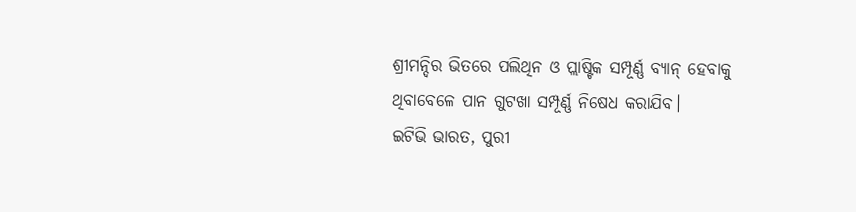ଶ୍ରୀମନ୍ଦିର ଭିତରେ ପଲିଥିନ ଓ ପ୍ଲାଷ୍ଟିକ ସମ୍ପୂର୍ଣ୍ଣ ବ୍ୟାନ୍ ହେବାକୁ ଥିବାବେଳେ ପାନ ଗୁଟଖା ସମ୍ପୂର୍ଣ୍ଣ ନିଷେଧ କରାଯିବ।
ଇଟିଭି ଭାରତ, ପୁରୀ